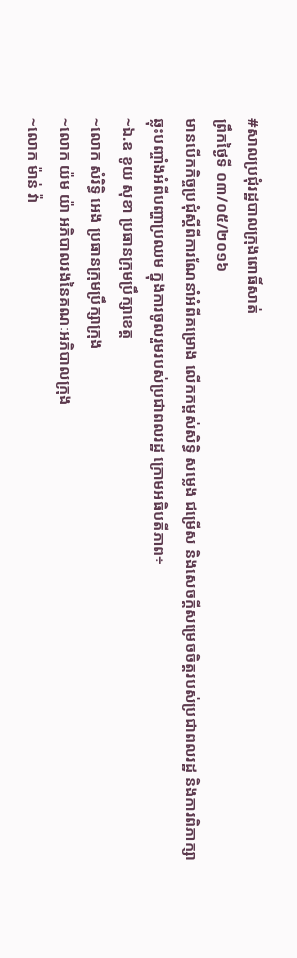#សាលប្រជុំរដ្ឋបាលក្រុងពោធិ៍សាត់
ព្រឹកថ្ងៃទី ០៣/០៥/២០១៦
មានបើកកិច្ចប្រជុំស្តីពីការណែនាំអំពីគម្រោង លើកកម្ពស់សិទ្ធិ សម្លេង ជម្រើស និងសេចក្តីសម្រេចចិត្តរបស់ប្រជាពលរដ្ឋ និងការពិភាក្សាឆ្លុះបញ្ចាំងអំពីបញ្ហាប្រឈម ក្នុងការចូលរួមរបស់ប្រជាពលរដ្ឋ ក្រោមអធិបតីភាព÷
~ឯ.ឧ ខូយ សុខា ប្រធានក្រុមប្រឹក្សាខេត្ត
~លោក សំរិទ្ធិ អេង ប្រធានក្រុមប្រឹក្សាក្រុង
~លោក យ៉ម យ៉ា អភិបាលរងនៃគណៈអភិបាលក្រុង
~លោក ម៉ាន់ វ៉ា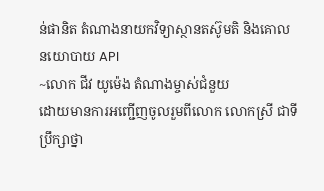ន់ផានិត តំណាងនាយកវិទ្យាស្ថានតស៊ូមតិ និងគោលនយោបាយ API
~លោក ជីវ យូម៉េង តំណាងម្ចាស់ជំនួយ
ដោយមានការអញ្ជើញចូលរួមពីលោក លោកស្រី ជាទីប្រឹក្សាថ្នា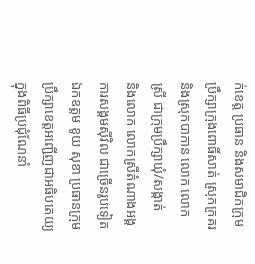ក់ខេត្ត ប្រធាន និងសមាជិកក្រុមប្រឹក្សាក្រុងពោធិ៍សាត់ ស្រុកក្រគរ និងស្រុកបាកាន លោក លោកស្រី ជាក្រុមប្រឹក្សាឃុំ/សង្កាត់
និងលោក លោកស្រីតំណាងអង្គការសង្គមស៊ីវិល ជាច្រើនរូបទៀត
ឯកឧត្តម ខូយ សុខា ប្រធានក្រុមប្រឹក្សាខេត្តអញ្ជើញជាអធិបតេយ្យក្នុងពិធីប្រជុំណែនាំ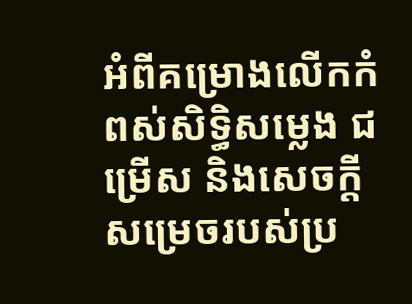អំពីគម្រោងលើកកំពស់សិទ្ធិសម្លេង ជម្រើស និងសេចក្តីសម្រេចរបស់ប្រ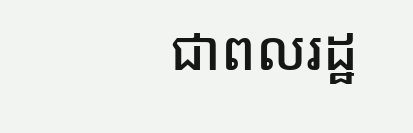ជាពលរដ្ឋ